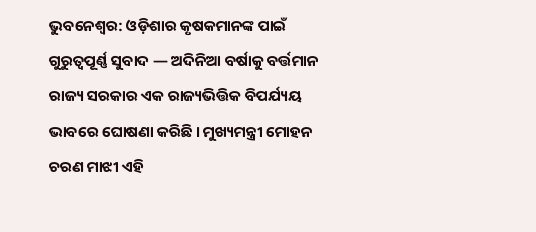ଭୁବନେଶ୍ୱର: ଓଡ଼ିଶାର କୃଷକମାନଙ୍କ ପାଇଁ ଗୁରୁତ୍ୱପୂର୍ଣ୍ଣ ସୁବାଦ — ଅଦିନିଆ ବର୍ଷାକୁ ବର୍ତ୍ତମାନ ରାଜ୍ୟ ସରକାର ଏକ ରାଜ୍ୟଭିତ୍ତିକ ବିପର୍ଯ୍ୟୟ ଭାବରେ ଘୋଷଣା କରିଛି । ମୁଖ୍ୟମନ୍ତ୍ରୀ ମୋହନ ଚରଣ ମାଝୀ ଏହି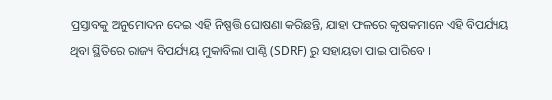ପ୍ରସ୍ତାବକୁ ଅନୁମୋଦନ ଦେଇ ଏହି ନିଷ୍ପତ୍ତି ଘୋଷଣା କରିଛନ୍ତି, ଯାହା ଫଳରେ କୃଷକମାନେ ଏହି ବିପର୍ଯ୍ୟୟ ଥିବା ସ୍ଥିତିରେ ରାଜ୍ୟ ବିପର୍ଯ୍ୟୟ ମୁକାବିଲା ପାଣ୍ଠି (SDRF) ରୁ ସହାୟତା ପାଇ ପାରିବେ ।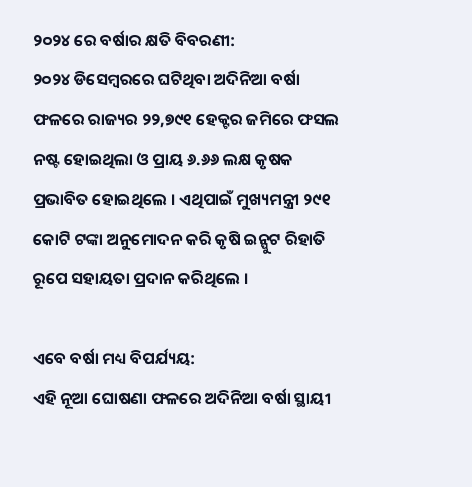୨୦୨୪ ରେ ବର୍ଷାର କ୍ଷତି ବିବରଣୀ:
୨୦୨୪ ଡିସେମ୍ବରରେ ଘଟିଥିବା ଅଦିନିଆ ବର୍ଷା ଫଳରେ ରାଜ୍ୟର ୨୨,୭୯୧ ହେକ୍ଟର ଜମିରେ ଫସଲ ନଷ୍ଟ ହୋଇଥିଲା ଓ ପ୍ରାୟ ୬.୬୬ ଲକ୍ଷ କୃଷକ ପ୍ରଭାବିତ ହୋଇଥିଲେ । ଏଥିପାଇଁ ମୁଖ୍ୟମନ୍ତ୍ରୀ ୨୯୧ କୋଟି ଟଙ୍କା ଅନୁମୋଦନ କରି କୃଷି ଇନ୍ପୁଟ ରିହାତି ରୂପେ ସହାୟତା ପ୍ରଦାନ କରିଥିଲେ ।

ଏବେ ବର୍ଷା ମଧ୍ୟ ବିପର୍ଯ୍ୟୟ:
ଏହି ନୂଆ ଘୋଷଣା ଫଳରେ ଅଦିନିଆ ବର୍ଷା ସ୍ଥାୟୀ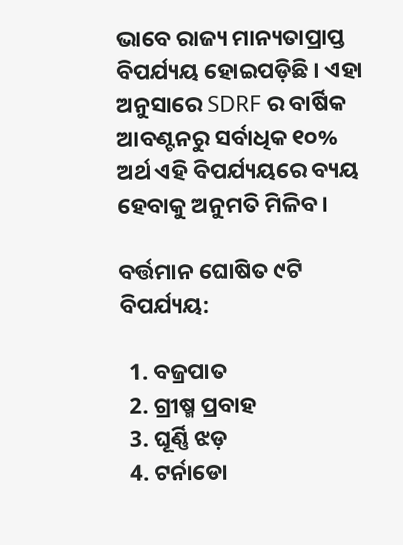ଭାବେ ରାଜ୍ୟ ମାନ୍ୟତାପ୍ରାପ୍ତ ବିପର୍ଯ୍ୟୟ ହୋଇପଡ଼ିଛି । ଏହା ଅନୁସାରେ SDRF ର ବାର୍ଷିକ ଆବଣ୍ଟନରୁ ସର୍ବାଧିକ ୧୦% ଅର୍ଥ ଏହି ବିପର୍ଯ୍ୟୟରେ ବ୍ୟୟ ହେବାକୁ ଅନୁମତି ମିଳିବ ।

ବର୍ତ୍ତମାନ ଘୋଷିତ ୯ଟି ବିପର୍ଯ୍ୟୟ:

  1. ବଜ୍ରପାତ
  2. ଗ୍ରୀଷ୍ମ ପ୍ରବାହ
  3. ଘୂର୍ଣ୍ଣି ଝଡ଼
  4. ଟର୍ନାଡୋ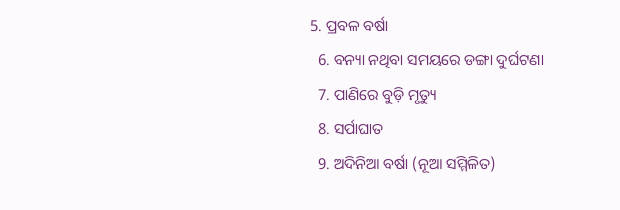5. ପ୍ରବଳ ବର୍ଷା
  6. ବନ୍ୟା ନଥିବା ସମୟରେ ଡଙ୍ଗା ଦୁର୍ଘଟଣା
  7. ପାଣିରେ ବୁଡ଼ି ମୃତ୍ୟୁ
  8. ସର୍ପାଘାତ
  9. ଅଦିନିଆ ବର୍ଷା (ନୂଆ ସମ୍ମିଳିତ)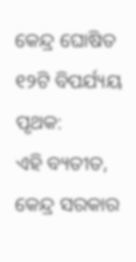କେନ୍ଦ୍ର ଘୋଷିତ ୧୨ଟି ବିପର୍ଯ୍ୟୟ ପୃଥକ:
ଏହି ବ୍ୟତୀତ, କେନ୍ଦ୍ର ସରକାର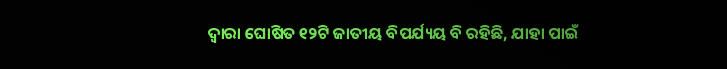ଦ୍ୱାରା ଘୋଷିତ ୧୨ଟି ଜାତୀୟ ବିପର୍ଯ୍ୟୟ ବି ରହିଛି, ଯାହା ପାଇଁ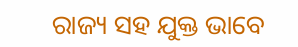ରାଜ୍ୟ ସହ ଯୁକ୍ତ ଭାବେ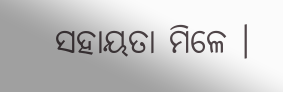ସହାୟତା ମିଳେ ।